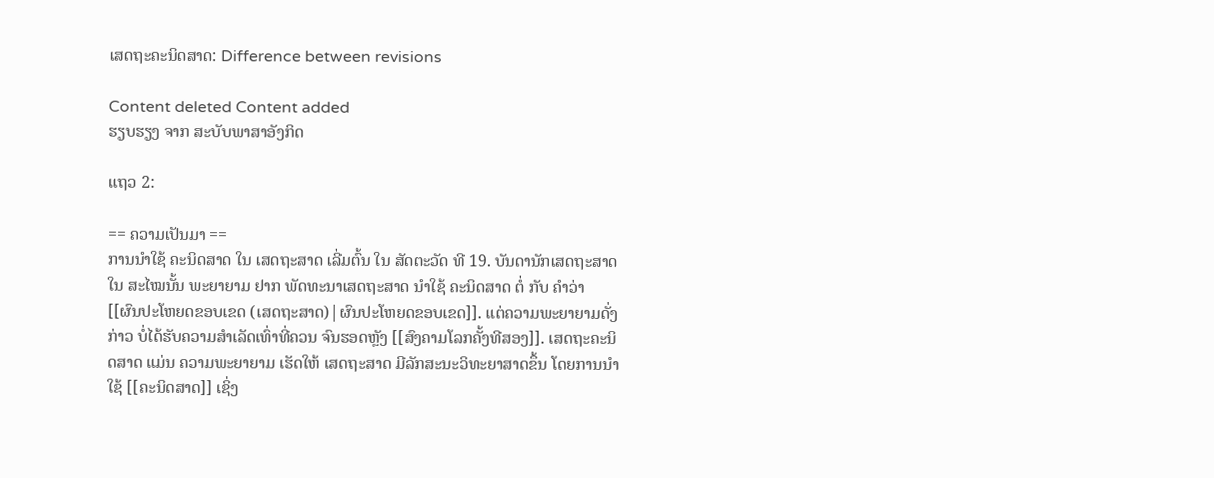ເສດຖະຄະນິດສາດ: Difference between revisions

Content deleted Content added
ຮຽບຮຽງ ຈາກ ສະບັບພາສາອັງກິດ

ແຖວ 2:

== ຄວາມເປັນມາ ==
ການນຳໃຊ້ ຄະນິດສາດ ໃນ ເສດຖະສາດ ເລີ່ມຕົ້ນ ໃນ ສັດຕະວັດ ທີ 19. ບັນດານັກເສດຖະສາດ ໃນ ສະໄໝນັ້ນ ພະຍາຍາມ ຢາກ ພັດທະນາເສດຖະສາດ ນຳໃຊ້ ຄະນິດສາດ ຕໍ່ ກັບ ຄຳວ່າ [[ຜົນປະໂຫຍດຂອບເຂດ (ເສດຖະສາດ)|ຜົນປະໂຫຍດຂອບເຂດ]]. ແຕ່ຄວາມພະຍາຍາມດັ່ງກ່າວ ບໍ່ໄດ້ຮັບຄວາມສຳເລັດເທົ່າທີ່ຄວນ ຈົນຮອດຫຼັງ [[ສົງຄາມໂລກຄັ້ງທີສອງ]]. ເສດຖະຄະນິດສາດ ແມ່ນ ຄວາມພະຍາຍາມ ເຮັດໃຫ້ ເສດຖະສາດ ມີລັກສະນະວິທະຍາສາດຂຶ້ນ ໂດຍການນຳໃຊ້ [[ຄະນິດສາດ]] ເຊິ່ງ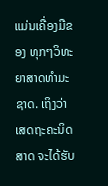ແມ່ນເຄື່ອງມືຂອງ ທຸກໆວິທະຍາສາດທຳມະຊາດ. ເຖິງວ່າ ເສດຖະຄະນິດສາດ ຈະໄດ້ຮັບ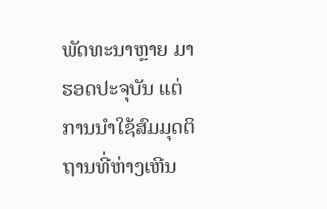ພັດທະນາຫຼາຍ ມາຮອດປະຈຸບັນ ແຕ່ ການນຳໃຊ້ສົມມຸດຕິຖານທີ່ຫ່າງເຫີນ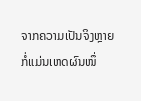ຈາກຄວາມເປັນຈິງຫຼາຍ ກໍ່ແມ່ນເຫດຜົນໜຶ່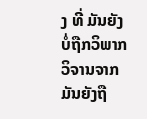ງ ທີ່ ມັນຍັງບໍ່ຖືກວິພາກວິຈານຈາກມັນຍັງຖື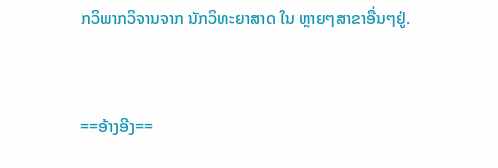ກວິພາກວິຈານຈາກ ນັກວິທະຍາສາດ ໃນ ຫຼາຍໆສາຂາອື່ນໆຢູ່.


==ອ້າງອີງ==